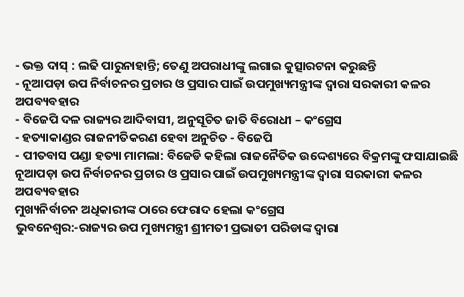- ଭକ୍ତ ଦାସ୍ : ଲଢି ପାରୁନାହାନ୍ତି; ତେଣୁ ଅପରାଧୀଙ୍କୁ ଲଗାଇ କୁତ୍ସାରଟନା କରୁଛନ୍ତି
- ନୂଆପଡ଼ା ଉପ ନିର୍ବାଚନର ପ୍ରଚାର ଓ ପ୍ରସାର ପାଇଁ ଉପମୁଖ୍ୟମନ୍ତ୍ରୀଙ୍କ ଦ୍ଵାରା ସରକାରୀ କଳର ଅପବ୍ୟବହାର
- ବିଜେପି ଦଳ ରାଜ୍ୟର ଆଦିବାସୀ, ଅନୁସୂଚିତ ଜାତି ବିରୋଧୀ – କଂଗ୍ରେସ
- ହତ୍ୟାକାଣ୍ଡର ରାଜନୀତିକରଣ ହେବା ଅନୁଚିତ - ବିଜେପି
- ପୀତବାସ ପଣ୍ଡା ହତ୍ୟା ମାମଲା: ବିଜେଡି କହିଲା ରାଜନୈତିକ ଉଦ୍ଦେଶ୍ୟରେ ବିକ୍ରମଙ୍କୁ ଫସାଯାଇଛି
ନୂଆପଡ଼ା ଉପ ନିର୍ବାଚନର ପ୍ରଚାର ଓ ପ୍ରସାର ପାଇଁ ଉପମୁଖ୍ୟମନ୍ତ୍ରୀଙ୍କ ଦ୍ଵାରା ସରକାରୀ କଳର ଅପବ୍ୟବହାର
ମୁଖ୍ୟନିର୍ବାଚନ ଅଧିକାରୀଙ୍କ ଠାରେ ଫେରାଦ ହେଲା କଂଗ୍ରେସ
ଭୁବନେଶ୍ୱର:-ରାଜ୍ୟର ଉପ ମୁଖ୍ୟମନ୍ତ୍ରୀ ଶ୍ରୀମତୀ ପ୍ରଭାତୀ ପରିଡାଙ୍କ ଦ୍ୱାରା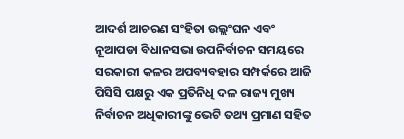ଆଦର୍ଶ ଆଚରଣ ସଂହିତା ଉଲ୍ଲଂଘନ ଏବଂ ନୂଆପଡା ବିଧାନସଭା ଉପନିର୍ବାଚନ ସମୟରେ ସରକାରୀ କଳର ଅପବ୍ୟବହାର ସମ୍ପର୍କରେ ଆଜି ପିସିସି ପକ୍ଷରୁ ଏକ ପ୍ରତିନିଧି ଦଳ ରାଜ୍ୟ ମୁଖ୍ୟ ନିର୍ବାଚନ ଅଧିକାରୀଙ୍କୁ ଭେଟି ତଥ୍ୟ ପ୍ରମାଣ ସହିତ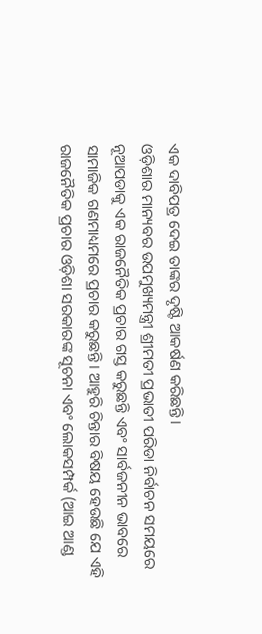ଏକ ଦାବିପତ୍ର ଦେଇ ତାଙ୍କର ଦୃଷ୍ଟି ଆକର୍ଷଣ କରିଛନ୍ତି।
ଓଡ଼ିଶାର ମାନ୍ୟବର ଉପମୁଖ୍ୟମନ୍ତ୍ରୀ ଶ୍ରୀମତୀ ପ୍ରଭାତୀ ପରିଡା ନିର୍ବାଚନ ସମୟରେ ନୂଆପଡାକୁ ଏକ ରାଜନୈତିକ ପ୍ରଚାର ଗସ୍ତ କରୁଛନ୍ତି ଏବଂ ସାର୍ବଜନୀନ ଭାବରେ ସାମାଜିକ ଗଣମାଧ୍ୟମରେ ପ୍ରଚାର କରୁଛନ୍ତି। ଆହୁରି ଚିନ୍ତାର ବିଷୟ ହେଉଛି ଯେ ଏହି ରାଜନୈତିକ ପ୍ରଚାର ଓଡ଼ିଶା ସରକାରଙ୍କ ସୂଚନା ଏବଂ ଲୋକସମ୍ପର୍କ (ଆଇ ଆଣ୍ଡ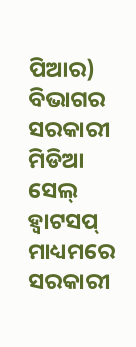ପିଆର) ବିଭାଗର ସରକାରୀ ମିଡିଆ ସେଲ୍ ହ୍ୱାଟସପ୍ ମାଧ୍ୟମରେ ସରକାରୀ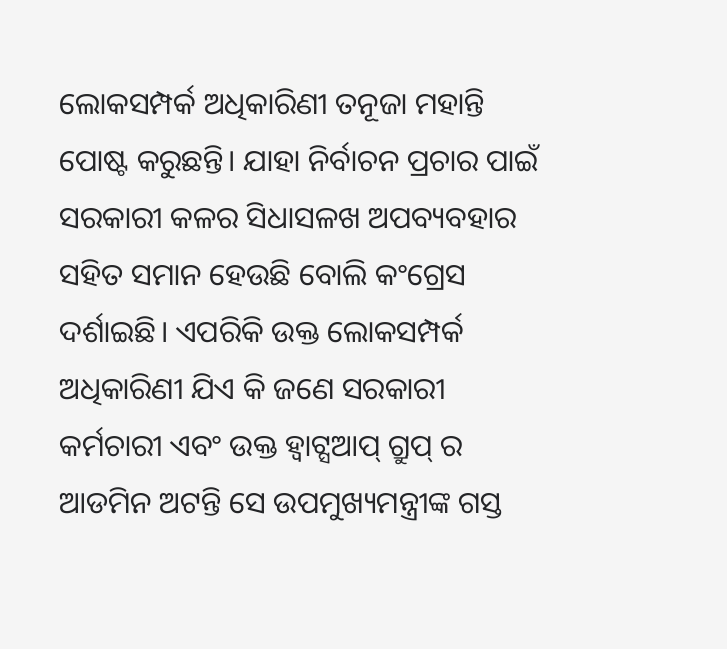ଲୋକସମ୍ପର୍କ ଅଧିକାରିଣୀ ତନୂଜା ମହାନ୍ତି ପୋଷ୍ଟ କରୁଛନ୍ତି। ଯାହା ନିର୍ବାଚନ ପ୍ରଚାର ପାଇଁ ସରକାରୀ କଳର ସିଧାସଳଖ ଅପବ୍ୟବହାର ସହିତ ସମାନ ହେଉଛି ବୋଲି କଂଗ୍ରେସ ଦର୍ଶାଇଛି। ଏପରିକି ଉକ୍ତ ଲୋକସମ୍ପର୍କ ଅଧିକାରିଣୀ ଯିଏ କି ଜଣେ ସରକାରୀ କର୍ମଚାରୀ ଏବଂ ଉକ୍ତ ହ୍ୱାଟ୍ସଆପ୍ ଗ୍ରୁପ୍ ର ଆଡମିନ ଅଟନ୍ତି ସେ ଉପମୁଖ୍ୟମନ୍ତ୍ରୀଙ୍କ ଗସ୍ତ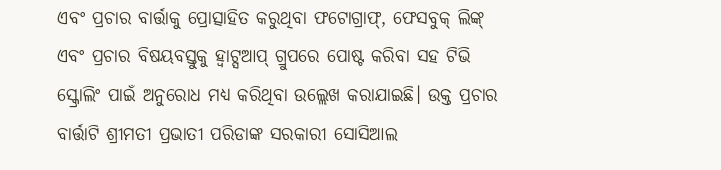ଏବଂ ପ୍ରଚାର ବାର୍ତ୍ତାକୁ ପ୍ରୋତ୍ସାହିତ କରୁଥିବା ଫଟୋଗ୍ରାଫ୍, ଫେସବୁକ୍ ଲିଙ୍କ୍ ଏବଂ ପ୍ରଚାର ବିଷୟବସ୍ତୁକୁ ହ୍ୱାଟ୍ସଆପ୍ ଗ୍ରୁପରେ ପୋଷ୍ଟ କରିବା ସହ ଟିଭି ସ୍କ୍ରୋଲିଂ ପାଇଁ ଅନୁରୋଧ ମଧ୍ୟ କରିଥିବା ଉଲ୍ଲେଖ କରାଯାଇଛି। ଉକ୍ତ ପ୍ରଚାର ବାର୍ତ୍ତାଟି ଶ୍ରୀମତୀ ପ୍ରଭାତୀ ପରିଡାଙ୍କ ସରକାରୀ ସୋସିଆଲ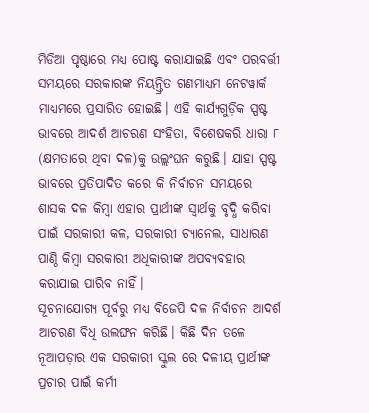ମିଡିଆ ପୃଷ୍ଠାରେ ମଧ୍ୟ ପୋଷ୍ଟ କରାଯାଇଛି ଏବଂ ପରବର୍ତ୍ତୀ ସମୟରେ ସରକାରଙ୍କ ନିୟନ୍ତ୍ରିତ ଗଣମାଧ୍ୟମ ନେଟୱାର୍କ ମାଧ୍ୟମରେ ପ୍ରସାରିତ ହୋଇଛି। ଏହି କାର୍ଯ୍ୟଗୁଡ଼ିକ ସ୍ପଷ୍ଟ ଭାବରେ ଆଦର୍ଶ ଆଚରଣ ସଂହିତା, ବିଶେଷକରି ଧାରା ୮ (କ୍ଷମତାରେ ଥିବା ଦଳ)କୁ ଉଲ୍ଲଂଘନ କରୁଛି। ଯାହା ସ୍ପଷ୍ଟ ଭାବରେ ପ୍ରତିପାଦିତ କରେ କି ନିର୍ବାଚନ ସମୟରେ ଶାସକ ଦଳ କିମ୍ବା ଏହାର ପ୍ରାର୍ଥୀଙ୍କ ସ୍ୱାର୍ଥକୁ ବୃଦ୍ଧି କରିବା ପାଇଁ ସରକାରୀ କଳ, ସରକାରୀ ଚ୍ୟାନେଲ, ସାଧାରଣ ପାଣ୍ଠି କିମ୍ବା ସରକାରୀ ଅଧିକାରୀଙ୍କ ଅପବ୍ୟବହାର କରାଯାଇ ପାରିବ ନାହିଁ।
ସୂଚନାଯୋଗ୍ୟ ପୂର୍ବରୁ ମଧ୍ୟ ବିଜେପି ଦଳ ନିର୍ବାଚନ ଆଦର୍ଶ ଆଚରଣ ବିଧି ଉଲଙ୍ଘନ କରିଛି। କିଛି ଦିନ ତଳେ ନୂଆପଡ଼ାର ଏକ ସରକାରୀ ସ୍କୁଲ ରେ ଦଳୀୟ ପ୍ରାର୍ଥୀଙ୍କ ପ୍ରଚାର ପାଇଁ କର୍ମୀ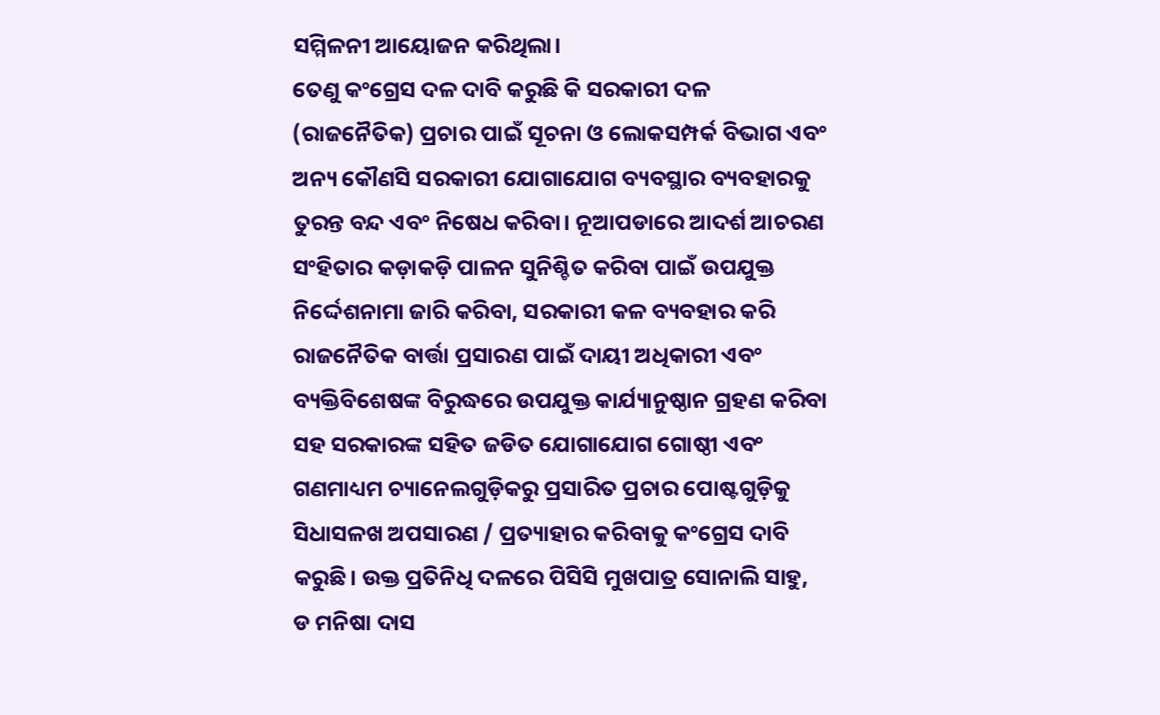ସମ୍ମିଳନୀ ଆୟୋଜନ କରିଥିଲା।
ତେଣୁ କଂଗ୍ରେସ ଦଳ ଦାବି କରୁଛି କି ସରକାରୀ ଦଳ (ରାଜନୈତିକ) ପ୍ରଚାର ପାଇଁ ସୂଚନା ଓ ଲୋକସମ୍ପର୍କ ବିଭାଗ ଏବଂ ଅନ୍ୟ କୌଣସି ସରକାରୀ ଯୋଗାଯୋଗ ବ୍ୟବସ୍ଥାର ବ୍ୟବହାରକୁ ତୁରନ୍ତ ବନ୍ଦ ଏବଂ ନିଷେଧ କରିବା। ନୂଆପଡାରେ ଆଦର୍ଶ ଆଚରଣ ସଂହିତାର କଡ଼ାକଡ଼ି ପାଳନ ସୁନିଶ୍ଚିତ କରିବା ପାଇଁ ଉପଯୁକ୍ତ ନିର୍ଦ୍ଦେଶନାମା ଜାରି କରିବା, ସରକାରୀ କଳ ବ୍ୟବହାର କରି ରାଜନୈତିକ ବାର୍ତ୍ତା ପ୍ରସାରଣ ପାଇଁ ଦାୟୀ ଅଧିକାରୀ ଏବଂ ବ୍ୟକ୍ତିବିଶେଷଙ୍କ ବିରୁଦ୍ଧରେ ଉପଯୁକ୍ତ କାର୍ଯ୍ୟାନୁଷ୍ଠାନ ଗ୍ରହଣ କରିବା ସହ ସରକାରଙ୍କ ସହିତ ଜଡିତ ଯୋଗାଯୋଗ ଗୋଷ୍ଠୀ ଏବଂ ଗଣମାଧ୍ୟମ ଚ୍ୟାନେଲଗୁଡ଼ିକରୁ ପ୍ରସାରିତ ପ୍ରଚାର ପୋଷ୍ଟଗୁଡ଼ିକୁ ସିଧାସଳଖ ଅପସାରଣ / ପ୍ରତ୍ୟାହାର କରିବାକୁ କଂଗ୍ରେସ ଦାବି କରୁଛି। ଉକ୍ତ ପ୍ରତିନିଧି ଦଳରେ ପିସିସି ମୁଖପାତ୍ର ସୋନାଲି ସାହୁ, ଡ ମନିଷା ଦାସ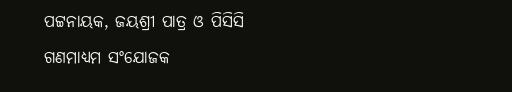ପଟ୍ଟନାୟକ, ଜୟଶ୍ରୀ ପାତ୍ର ଓ ପିସିସି ଗଣମାଧ୍ୟମ ସଂଯୋଜକ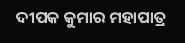ଦୀପକ କୁମାର ମହାପାତ୍ର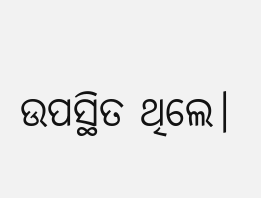ଉପସ୍ଥିତ ଥିଲେ।